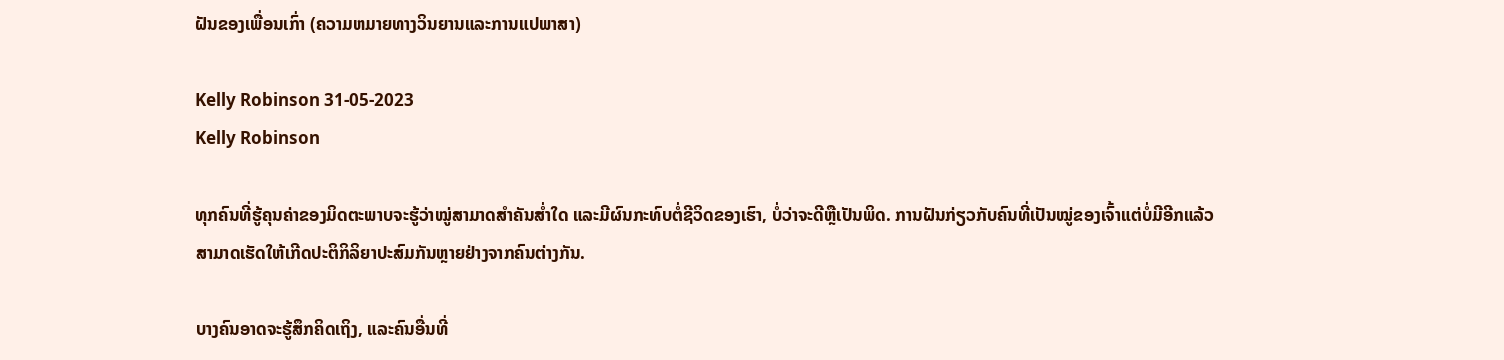ຝັນຂອງເພື່ອນເກົ່າ (ຄວາມຫມາຍທາງວິນຍານແລະການແປພາສາ)

Kelly Robinson 31-05-2023
Kelly Robinson

ທຸກຄົນທີ່ຮູ້ຄຸນຄ່າຂອງມິດຕະພາບຈະຮູ້ວ່າໝູ່ສາມາດສຳຄັນສໍ່າໃດ ແລະມີຜົນກະທົບຕໍ່ຊີວິດຂອງເຮົາ, ບໍ່ວ່າຈະດີຫຼືເປັນພິດ. ການຝັນກ່ຽວກັບຄົນທີ່ເປັນໝູ່ຂອງເຈົ້າແຕ່ບໍ່ມີອີກແລ້ວສາມາດເຮັດໃຫ້ເກີດປະຕິກິລິຍາປະສົມກັນຫຼາຍຢ່າງຈາກຄົນຕ່າງກັນ.

ບາງຄົນອາດຈະຮູ້ສຶກຄິດເຖິງ, ແລະຄົນອື່ນທີ່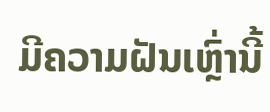ມີຄວາມຝັນເຫຼົ່ານີ້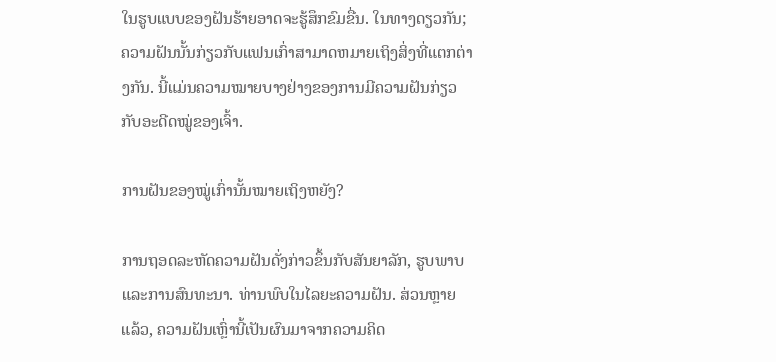ໃນຮູບແບບຂອງຝັນຮ້າຍອາດຈະຮູ້ສຶກຂົມຂື່ນ. ໃນທາງດຽວກັນ; ຄວາມຝັນນັ້ນກ່ຽວກັບແຟນເກົ່າສາມາດຫມາຍເຖິງສິ່ງທີ່ແຕກຕ່າງກັນ. ນີ້ແມ່ນຄວາມໝາຍບາງຢ່າງຂອງການມີຄວາມຝັນກ່ຽວກັບອະດີດໝູ່ຂອງເຈົ້າ.

ການຝັນຂອງໝູ່ເກົ່ານັ້ນໝາຍເຖິງຫຍັງ?

ການຖອດລະຫັດຄວາມຝັນດັ່ງກ່າວຂຶ້ນກັບສັນຍາລັກ, ຮູບພາບ ແລະການສົນທະນາ. ທ່ານພົບໃນໄລຍະຄວາມຝັນ. ສ່ວນຫຼາຍແລ້ວ, ຄວາມຝັນເຫຼົ່ານີ້ເປັນຜົນມາຈາກຄວາມຄິດ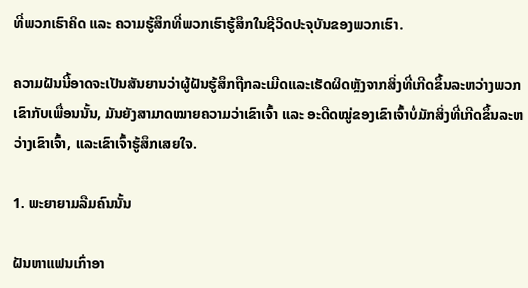ທີ່ພວກເຮົາຄິດ ແລະ ຄວາມຮູ້ສຶກທີ່ພວກເຮົາຮູ້ສຶກໃນຊີວິດປະຈຸບັນຂອງພວກເຮົາ.

ຄວາມຝັນນີ້ອາດຈະເປັນສັນຍານວ່າຜູ້ຝັນຮູ້ສຶກຖືກລະເມີດແລະເຮັດຜິດຫຼັງຈາກສິ່ງທີ່ເກີດຂຶ້ນລະຫວ່າງພວກເຂົາກັບເພື່ອນນັ້ນ, ມັນຍັງສາມາດໝາຍຄວາມວ່າເຂົາເຈົ້າ ແລະ ອະດີດໝູ່ຂອງເຂົາເຈົ້າບໍ່ມັກສິ່ງທີ່ເກີດຂຶ້ນລະຫວ່າງເຂົາເຈົ້າ, ແລະເຂົາເຈົ້າຮູ້ສຶກເສຍໃຈ.

1. ພະຍາຍາມລືມຄົນນັ້ນ

ຝັນຫາແຟນເກົ່າອາ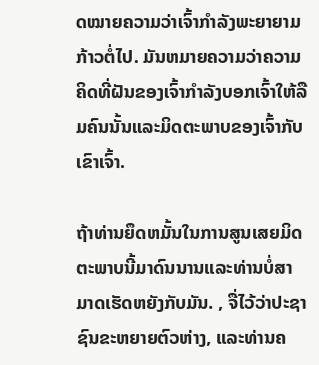ດໝາຍຄວາມວ່າເຈົ້າກຳລັງພະຍາຍາມກ້າວຕໍ່ໄປ. ມັນຫມາຍຄວາມວ່າຄວາມຄິດທີ່ຝັນຂອງເຈົ້າກໍາລັງບອກເຈົ້າໃຫ້ລືມຄົນນັ້ນແລະມິດຕະພາບຂອງເຈົ້າກັບເຂົາເຈົ້າ.

ຖ້າທ່ານຍຶດຫມັ້ນໃນການສູນເສຍມິດຕະພາບນີ້ມາດົນນານແລະທ່ານບໍ່ສາມາດເຮັດຫຍັງກັບມັນ. , ຈື່ໄວ້ວ່າປະຊາຊົນຂະຫຍາຍຕົວຫ່າງ, ແລະທ່ານຄ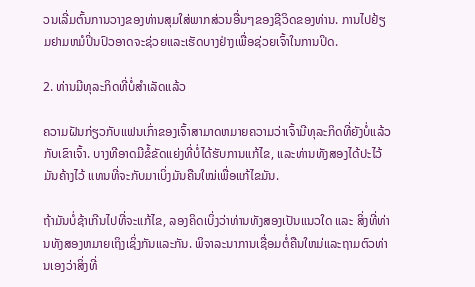ວນເລີ່ມຕົ້ນການວາງຂອງທ່ານສຸມໃສ່ພາກສ່ວນອື່ນໆຂອງຊີວິດຂອງທ່ານ. ການໄປຢ້ຽມຢາມຫມໍປິ່ນປົວອາດຈະຊ່ວຍແລະເຮັດບາງຢ່າງເພື່ອຊ່ວຍເຈົ້າໃນການປິດ.

2. ທ່ານມີທຸລະກິດທີ່ບໍ່ສໍາເລັດແລ້ວ

ຄວາມຝັນກ່ຽວກັບແຟນເກົ່າຂອງເຈົ້າສາມາດຫມາຍຄວາມວ່າເຈົ້າມີທຸລະກິດທີ່ຍັງບໍ່ແລ້ວກັບເຂົາເຈົ້າ. ບາງທີອາດມີຂໍ້ຂັດແຍ່ງທີ່ບໍ່ໄດ້ຮັບການແກ້ໄຂ, ແລະທ່ານທັງສອງໄດ້ປະໄວ້ມັນຄ້າງໄວ້ ແທນທີ່ຈະກັບມາເບິ່ງມັນຄືນໃໝ່ເພື່ອແກ້ໄຂມັນ.

ຖ້າມັນບໍ່ຊ້າເກີນໄປທີ່ຈະແກ້ໄຂ, ລອງຄິດເບິ່ງວ່າທ່ານທັງສອງເປັນແນວໃດ ແລະ ສິ່ງທີ່ທ່ານທັງສອງຫມາຍເຖິງເຊິ່ງກັນແລະກັນ. ພິຈາລະນາການເຊື່ອມຕໍ່ຄືນໃຫມ່ແລະຖາມຕົວທ່ານເອງວ່າສິ່ງທີ່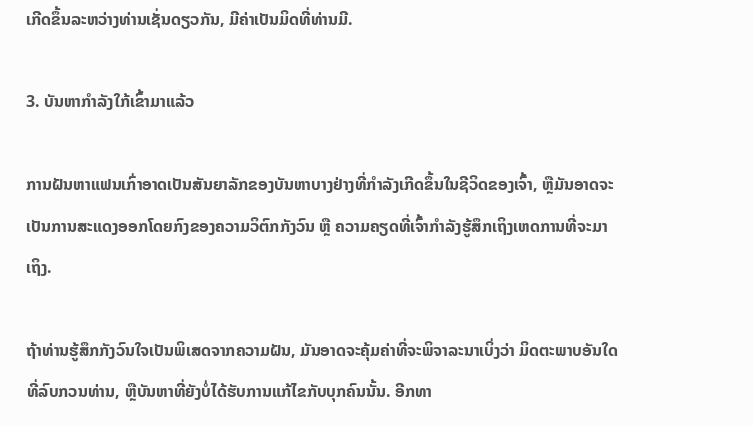ເກີດຂຶ້ນລະຫວ່າງທ່ານເຊັ່ນດຽວກັນ, ມີຄ່າເປັນມິດທີ່ທ່ານມີ.

3. ບັນຫາກຳລັງໃກ້ເຂົ້າມາແລ້ວ

ການຝັນຫາແຟນເກົ່າອາດເປັນສັນຍາລັກຂອງບັນຫາບາງຢ່າງທີ່ກຳລັງເກີດຂຶ້ນໃນຊີວິດຂອງເຈົ້າ, ຫຼືມັນອາດຈະເປັນການສະແດງອອກໂດຍກົງຂອງຄວາມວິຕົກກັງວົນ ຫຼື ຄວາມຄຽດທີ່ເຈົ້າກຳລັງຮູ້ສຶກເຖິງເຫດການທີ່ຈະມາເຖິງ.

ຖ້າທ່ານຮູ້ສຶກກັງວົນໃຈເປັນພິເສດຈາກຄວາມຝັນ, ມັນອາດຈະຄຸ້ມຄ່າທີ່ຈະພິຈາລະນາເບິ່ງວ່າ ມິດຕະພາບອັນໃດທີ່ລົບກວນທ່ານ, ຫຼືບັນຫາທີ່ຍັງບໍ່ໄດ້ຮັບການແກ້ໄຂກັບບຸກຄົນນັ້ນ. ອີກທາ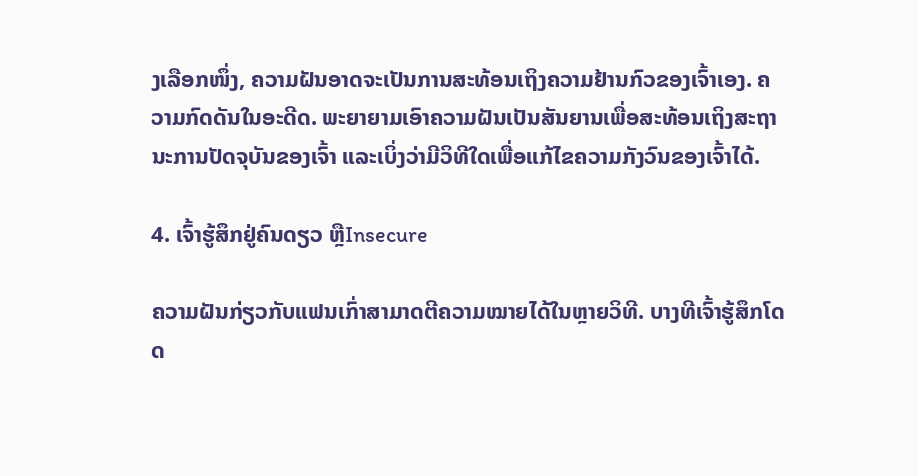ງເລືອກໜຶ່ງ, ຄວາມຝັນອາດຈະເປັນການສະທ້ອນເຖິງຄວາມຢ້ານກົວຂອງເຈົ້າເອງ. ຄວາມກົດດັນໃນອະດີດ. ພະຍາຍາມເອົາຄວາມຝັນເປັນສັນຍານເພື່ອສະທ້ອນເຖິງສະຖານະການປັດຈຸບັນຂອງເຈົ້າ ແລະເບິ່ງວ່າມີວິທີໃດເພື່ອແກ້ໄຂຄວາມກັງວົນຂອງເຈົ້າໄດ້.

4. ເຈົ້າຮູ້ສຶກຢູ່ຄົນດຽວ ຫຼືInsecure

ຄວາມຝັນກ່ຽວກັບແຟນເກົ່າສາມາດຕີຄວາມໝາຍໄດ້ໃນຫຼາຍວິທີ. ບາງທີເຈົ້າຮູ້ສຶກໂດດ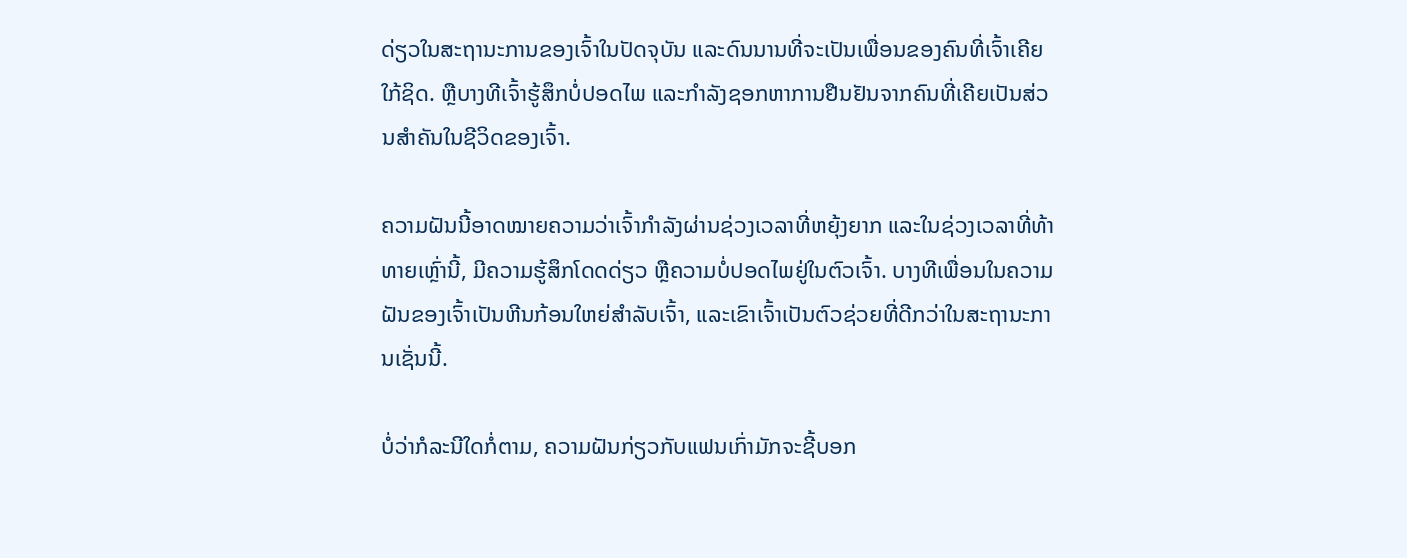ດ່ຽວໃນສະຖານະການຂອງເຈົ້າໃນປັດຈຸບັນ ແລະດົນນານທີ່ຈະເປັນເພື່ອນຂອງຄົນທີ່ເຈົ້າເຄີຍໃກ້ຊິດ. ຫຼືບາງທີເຈົ້າຮູ້ສຶກບໍ່ປອດໄພ ແລະກຳລັງຊອກຫາການຢືນຢັນຈາກຄົນທີ່ເຄີຍເປັນສ່ວນສຳຄັນໃນຊີວິດຂອງເຈົ້າ.

ຄວາມຝັນນີ້ອາດໝາຍຄວາມວ່າເຈົ້າກຳລັງຜ່ານຊ່ວງເວລາທີ່ຫຍຸ້ງຍາກ ແລະໃນຊ່ວງເວລາທີ່ທ້າທາຍເຫຼົ່ານີ້, ມີຄວາມຮູ້ສຶກໂດດດ່ຽວ ຫຼືຄວາມບໍ່ປອດໄພຢູ່ໃນຕົວເຈົ້າ. ບາງທີເພື່ອນໃນຄວາມຝັນຂອງເຈົ້າເປັນຫີນກ້ອນໃຫຍ່ສຳລັບເຈົ້າ, ແລະເຂົາເຈົ້າເປັນຕົວຊ່ວຍທີ່ດີກວ່າໃນສະຖານະການເຊັ່ນນີ້.

ບໍ່ວ່າກໍລະນີໃດກໍ່ຕາມ, ຄວາມຝັນກ່ຽວກັບແຟນເກົ່າມັກຈະຊີ້ບອກ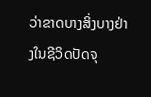ວ່າຂາດບາງສິ່ງບາງຢ່າງໃນຊີວິດປັດຈຸ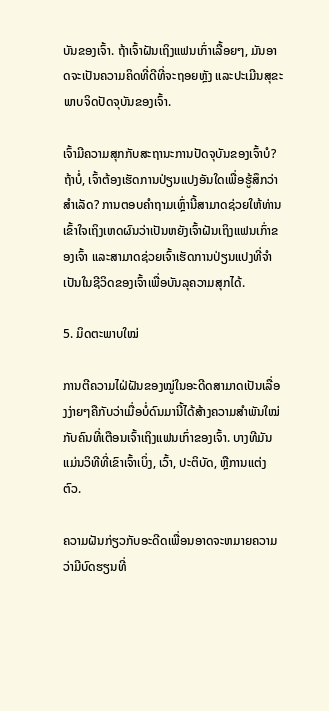ບັນຂອງເຈົ້າ. ຖ້າເຈົ້າຝັນເຖິງແຟນເກົ່າເລື້ອຍໆ, ມັນອາດຈະເປັນຄວາມຄິດທີ່ດີທີ່ຈະຖອຍຫຼັງ ແລະປະເມີນສຸຂະພາບຈິດປັດຈຸບັນຂອງເຈົ້າ.

ເຈົ້າມີຄວາມສຸກກັບສະຖານະການປັດຈຸບັນຂອງເຈົ້າບໍ? ຖ້າບໍ່, ເຈົ້າຕ້ອງເຮັດການປ່ຽນແປງອັນໃດເພື່ອຮູ້ສຶກວ່າສໍາເລັດ? ການຕອບຄຳຖາມເຫຼົ່ານີ້ສາມາດຊ່ວຍໃຫ້ທ່ານເຂົ້າໃຈເຖິງເຫດຜົນວ່າເປັນຫຍັງເຈົ້າຝັນເຖິງແຟນເກົ່າຂອງເຈົ້າ ແລະສາມາດຊ່ວຍເຈົ້າເຮັດການປ່ຽນແປງທີ່ຈຳເປັນໃນຊີວິດຂອງເຈົ້າເພື່ອບັນລຸຄວາມສຸກໄດ້.

5. ມິດຕະພາບໃໝ່

ການຕີຄວາມໄຝ່ຝັນຂອງໝູ່ໃນອະດີດສາມາດເປັນເລື່ອງງ່າຍໆຄືກັບວ່າເມື່ອບໍ່ດົນມານີ້ໄດ້ສ້າງຄວາມສໍາພັນໃໝ່ກັບຄົນທີ່ເຕືອນເຈົ້າເຖິງແຟນເກົ່າຂອງເຈົ້າ. ບາງທີມັນແມ່ນວິທີທີ່ເຂົາເຈົ້າເບິ່ງ, ເວົ້າ, ປະຕິບັດ, ຫຼືການແຕ່ງຕົວ.

ຄວາມຝັນກ່ຽວກັບອະດີດເພື່ອນອາດຈະຫມາຍຄວາມວ່າມີບົດຮຽນທີ່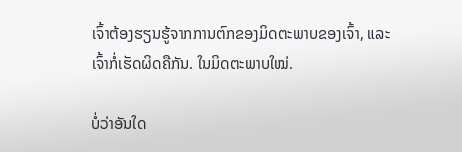ເຈົ້າຕ້ອງຮຽນຮູ້ຈາກການຕົກຂອງມິດຕະພາບຂອງເຈົ້າ, ແລະເຈົ້າກໍ່ເຮັດຜິດຄືກັນ. ໃນມິດຕະພາບໃໝ່.

ບໍ່ວ່າອັນໃດ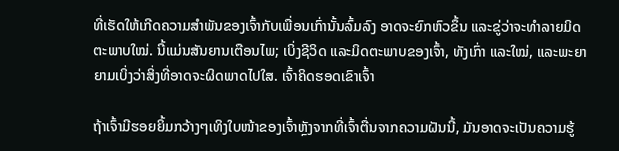ທີ່ເຮັດໃຫ້ເກີດຄວາມສຳພັນຂອງເຈົ້າກັບເພື່ອນເກົ່ານັ້ນລົ້ມລົງ ອາດຈະຍົກຫົວຂຶ້ນ ແລະຂູ່ວ່າຈະທຳລາຍມິດຕະພາບໃໝ່. ນີ້ແມ່ນສັນຍານເຕືອນໄພ; ເບິ່ງຊີວິດ ແລະມິດຕະພາບຂອງເຈົ້າ, ທັງເກົ່າ ແລະໃໝ່, ແລະພະຍາຍາມເບິ່ງວ່າສິ່ງທີ່ອາດຈະຜິດພາດໄປໃສ. ເຈົ້າຄິດຮອດເຂົາເຈົ້າ

ຖ້າເຈົ້າມີຮອຍຍິ້ມກວ້າງໆເທິງໃບໜ້າຂອງເຈົ້າຫຼັງຈາກທີ່ເຈົ້າຕື່ນຈາກຄວາມຝັນນີ້, ມັນອາດຈະເປັນຄວາມຮູ້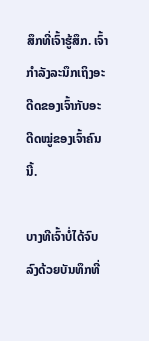ສຶກທີ່ເຈົ້າຮູ້ສຶກ. ເຈົ້າກຳລັງລະນຶກເຖິງອະດີດຂອງເຈົ້າກັບອະດີດໝູ່ຂອງເຈົ້າຄົນນີ້.

ບາງທີເຈົ້າບໍ່ໄດ້ຈົບລົງດ້ວຍບັນທຶກທີ່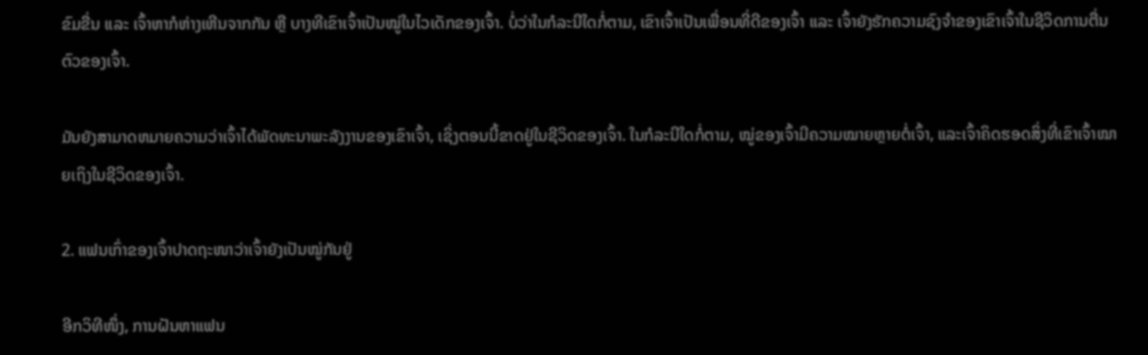ຂົມຂື່ນ ແລະ ເຈົ້າຫາກໍຫ່າງເຫີນຈາກກັນ ຫຼື ບາງທີເຂົາເຈົ້າເປັນໝູ່ໃນໄວເດັກຂອງເຈົ້າ. ບໍ່ວ່າໃນກໍລະນີໃດກໍ່ຕາມ, ເຂົາເຈົ້າເປັນເພື່ອນທີ່ດີຂອງເຈົ້າ ແລະ ເຈົ້າຍັງຮັກຄວາມຊົງຈໍາຂອງເຂົາເຈົ້າໃນຊີວິດການຕື່ນຕົວຂອງເຈົ້າ.

ມັນຍັງສາມາດຫມາຍຄວາມວ່າເຈົ້າໄດ້ພັດທະນາພະລັງງານຂອງເຂົາເຈົ້າ, ເຊິ່ງຕອນນີ້ຂາດຢູ່ໃນຊີວິດຂອງເຈົ້າ. ໃນກໍລະນີໃດກໍ່ຕາມ, ໝູ່ຂອງເຈົ້າມີຄວາມໝາຍຫຼາຍຕໍ່ເຈົ້າ, ແລະເຈົ້າຄິດຮອດສິ່ງທີ່ເຂົາເຈົ້າໝາຍເຖິງໃນຊີວິດຂອງເຈົ້າ.

2. ແຟນເກົ່າຂອງເຈົ້າປາດຖະໜາວ່າເຈົ້າຍັງເປັນໝູ່ກັນຢູ່

ອີກວິທີໜຶ່ງ, ການຝັນຫາແຟນ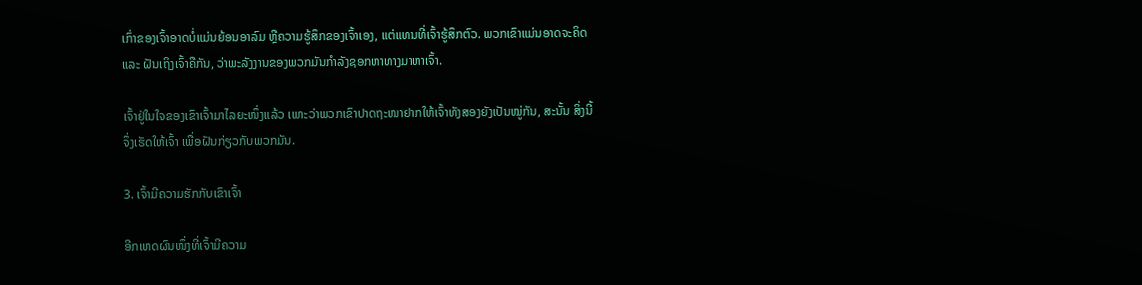ເກົ່າຂອງເຈົ້າອາດບໍ່ແມ່ນຍ້ອນອາລົມ ຫຼືຄວາມຮູ້ສຶກຂອງເຈົ້າເອງ, ແຕ່ແທນທີ່ເຈົ້າຮູ້ສຶກຕົວ. ພວກເຂົາແມ່ນອາດຈະຄິດ ແລະ ຝັນເຖິງເຈົ້າຄືກັນ, ວ່າພະລັງງານຂອງພວກມັນກຳລັງຊອກຫາທາງມາຫາເຈົ້າ.

ເຈົ້າຢູ່ໃນໃຈຂອງເຂົາເຈົ້າມາໄລຍະໜຶ່ງແລ້ວ ເພາະວ່າພວກເຂົາປາດຖະໜາຢາກໃຫ້ເຈົ້າທັງສອງຍັງເປັນໝູ່ກັນ, ສະນັ້ນ ສິ່ງນີ້ຈຶ່ງເຮັດໃຫ້ເຈົ້າ ເພື່ອຝັນກ່ຽວກັບພວກມັນ.

3. ເຈົ້າມີຄວາມຮັກກັບເຂົາເຈົ້າ

ອີກເຫດຜົນໜຶ່ງທີ່ເຈົ້າມີຄວາມ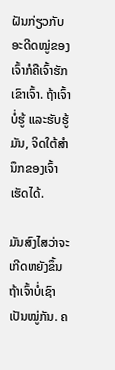ຝັນກ່ຽວກັບອະດີດໝູ່ຂອງເຈົ້າກໍຄືເຈົ້າຮັກເຂົາເຈົ້າ. ຖ້າເຈົ້າບໍ່ຮູ້ ແລະຮັບຮູ້ມັນ, ຈິດໃຕ້ສຳນຶກຂອງເຈົ້າເຮັດໄດ້.

ມັນສົງໄສວ່າຈະເກີດຫຍັງຂຶ້ນ ຖ້າເຈົ້າບໍ່ເຊົາເປັນໝູ່ກັນ. ຄ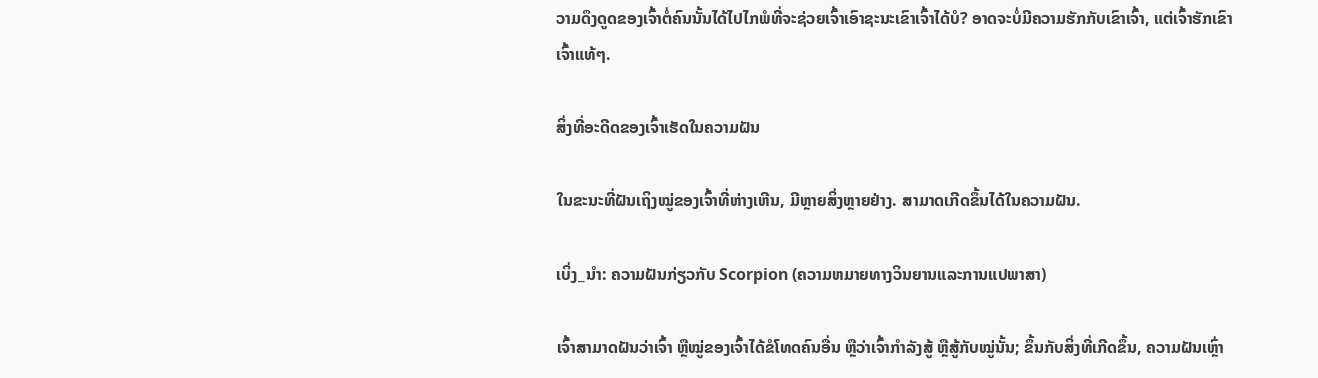ວາມດຶງດູດຂອງເຈົ້າຕໍ່ຄົນນັ້ນໄດ້ໄປໄກພໍທີ່ຈະຊ່ວຍເຈົ້າເອົາຊະນະເຂົາເຈົ້າໄດ້ບໍ? ອາດຈະບໍ່ມີຄວາມຮັກກັບເຂົາເຈົ້າ, ແຕ່ເຈົ້າຮັກເຂົາເຈົ້າແທ້ໆ.

ສິ່ງທີ່ອະດີດຂອງເຈົ້າເຮັດໃນຄວາມຝັນ

ໃນຂະນະທີ່ຝັນເຖິງໝູ່ຂອງເຈົ້າທີ່ຫ່າງເຫີນ, ມີຫຼາຍສິ່ງຫຼາຍຢ່າງ. ສາມາດເກີດຂຶ້ນໄດ້ໃນຄວາມຝັນ.

ເບິ່ງ_ນຳ: ຄວາມຝັນກ່ຽວກັບ Scorpion (ຄວາມຫມາຍທາງວິນຍານແລະການແປພາສາ)

ເຈົ້າສາມາດຝັນວ່າເຈົ້າ ຫຼືໝູ່ຂອງເຈົ້າໄດ້ຂໍໂທດຄົນອື່ນ ຫຼືວ່າເຈົ້າກຳລັງສູ້ ຫຼືສູ້ກັບໝູ່ນັ້ນ; ຂຶ້ນກັບສິ່ງທີ່ເກີດຂຶ້ນ, ຄວາມຝັນເຫຼົ່າ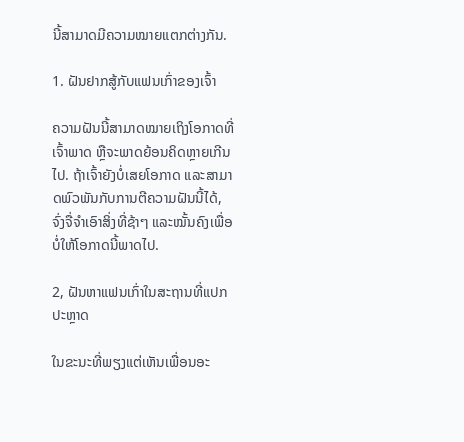ນີ້ສາມາດມີຄວາມໝາຍແຕກຕ່າງກັນ.

1. ຝັນຢາກສູ້ກັບແຟນເກົ່າຂອງເຈົ້າ

ຄວາມຝັນນີ້ສາມາດໝາຍເຖິງໂອກາດທີ່ເຈົ້າພາດ ຫຼືຈະພາດຍ້ອນຄິດຫຼາຍເກີນໄປ. ຖ້າເຈົ້າຍັງບໍ່ເສຍໂອກາດ ແລະສາມາດພົວພັນກັບການຕີຄວາມຝັນນີ້ໄດ້, ຈົ່ງຈື່ຈຳເອົາສິ່ງທີ່ຊ້າໆ ແລະໝັ້ນຄົງເພື່ອບໍ່ໃຫ້ໂອກາດນີ້ພາດໄປ.

2, ຝັນຫາແຟນເກົ່າໃນສະຖານທີ່ແປກປະຫຼາດ

ໃນຂະນະທີ່ພຽງແຕ່ເຫັນເພື່ອນອະ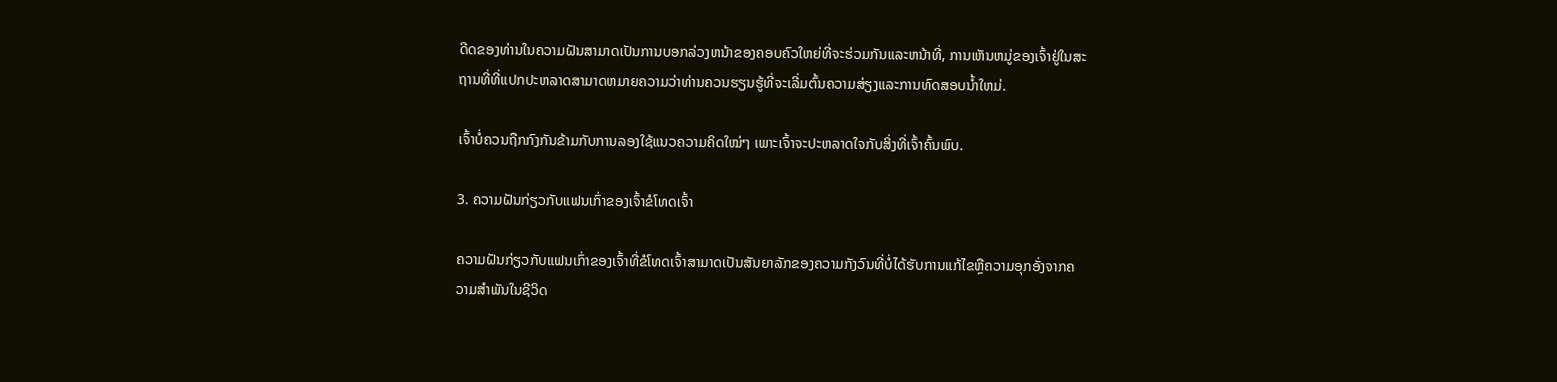ດີດຂອງທ່ານໃນຄວາມຝັນສາມາດເປັນການບອກລ່ວງຫນ້າຂອງຄອບຄົວໃຫຍ່ທີ່ຈະຮ່ວມກັນແລະຫນ້າທີ່, ການເຫັນຫມູ່ຂອງເຈົ້າຢູ່ໃນສະຖານທີ່ທີ່ແປກປະຫລາດສາມາດຫມາຍຄວາມວ່າທ່ານຄວນຮຽນຮູ້ທີ່ຈະເລີ່ມຕົ້ນຄວາມສ່ຽງແລະການທົດສອບນ້ຳໃຫມ່.

ເຈົ້າບໍ່ຄວນຖືກກົງກັນຂ້າມກັບການລອງໃຊ້ແນວຄວາມຄິດໃໝ່ໆ ເພາະເຈົ້າຈະປະຫລາດໃຈກັບສິ່ງທີ່ເຈົ້າຄົ້ນພົບ.

3. ຄວາມຝັນກ່ຽວກັບແຟນເກົ່າຂອງເຈົ້າຂໍໂທດເຈົ້າ

ຄວາມຝັນກ່ຽວກັບແຟນເກົ່າຂອງເຈົ້າທີ່ຂໍໂທດເຈົ້າສາມາດເປັນສັນຍາລັກຂອງຄວາມກັງວົນທີ່ບໍ່ໄດ້ຮັບການແກ້ໄຂຫຼືຄວາມອຸກອັ່ງຈາກຄວາມສໍາພັນໃນຊີວິດ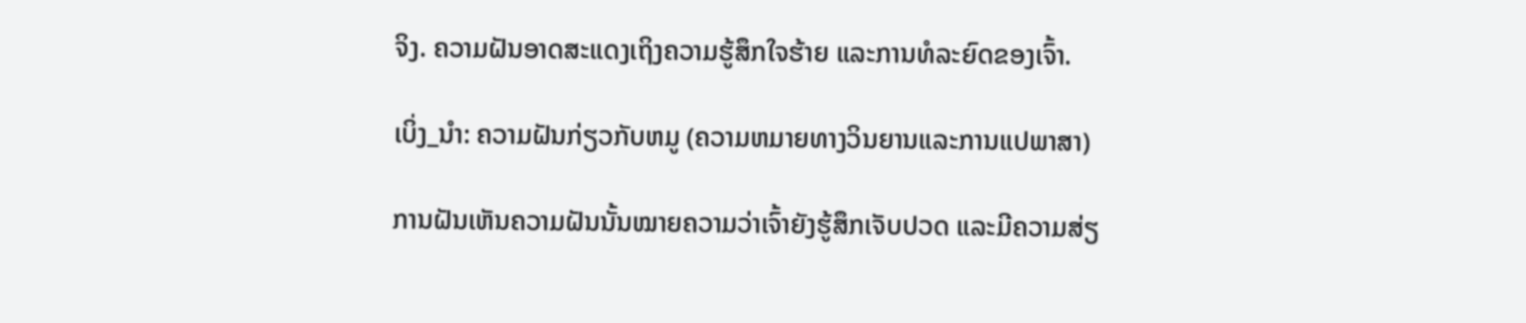ຈິງ. ຄວາມຝັນອາດສະແດງເຖິງຄວາມຮູ້ສຶກໃຈຮ້າຍ ແລະການທໍລະຍົດຂອງເຈົ້າ.

ເບິ່ງ_ນຳ: ຄວາມຝັນກ່ຽວກັບຫມູ (ຄວາມຫມາຍທາງວິນຍານແລະການແປພາສາ)

ການຝັນເຫັນຄວາມຝັນນັ້ນໝາຍຄວາມວ່າເຈົ້າຍັງຮູ້ສຶກເຈັບປວດ ແລະມີຄວາມສ່ຽ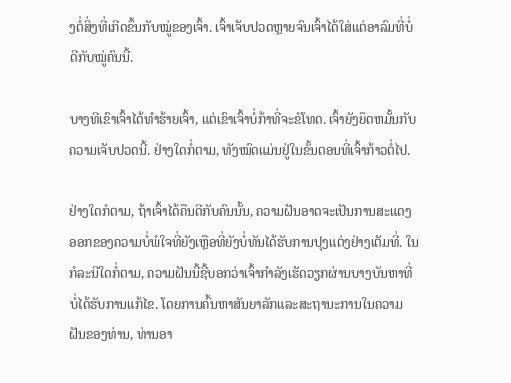ງຕໍ່ສິ່ງທີ່ເກີດຂຶ້ນກັບໝູ່ຂອງເຈົ້າ. ເຈົ້າເຈັບປວດຫຼາຍຈົນເຈົ້າໄດ້ໃສ່ແຕ່ອາລົມທີ່ບໍ່ດີກັບໝູ່ຄົນນີ້.

ບາງທີເຂົາເຈົ້າໄດ້ທຳຮ້າຍເຈົ້າ, ແຕ່ເຂົາເຈົ້າບໍ່ກ້າທີ່ຈະຂໍໂທດ. ເຈົ້າຍັງຍຶດຫມັ້ນກັບຄວາມເຈັບປວດນີ້. ຢ່າງໃດກໍ່ຕາມ, ທັງໝົດແມ່ນຢູ່ໃນຂັ້ນຕອນທີ່ເຈົ້າກ້າວຕໍ່ໄປ.

ຢ່າງໃດກໍຕາມ, ຖ້າເຈົ້າໄດ້ຄືນດີກັບຄົນນັ້ນ, ຄວາມຝັນອາດຈະເປັນການສະແດງອອກຂອງຄວາມບໍ່ພໍໃຈທີ່ຍັງເຫຼືອທີ່ຍັງບໍ່ທັນໄດ້ຮັບການປຸງແຕ່ງຢ່າງເຕັມທີ່. ໃນກໍລະນີໃດກໍ່ຕາມ, ຄວາມຝັນນີ້ຊີ້ບອກວ່າເຈົ້າກໍາລັງເຮັດວຽກຜ່ານບາງບັນຫາທີ່ບໍ່ໄດ້ຮັບການແກ້ໄຂ. ໂດຍການຄົ້ນຫາສັນຍາລັກແລະສະຖານະການໃນຄວາມຝັນຂອງທ່ານ, ທ່ານອາ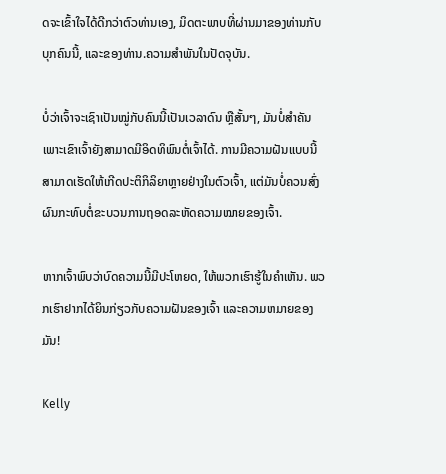ດຈະເຂົ້າໃຈໄດ້ດີກວ່າຕົວທ່ານເອງ, ມິດຕະພາບທີ່ຜ່ານມາຂອງທ່ານກັບບຸກຄົນນີ້, ແລະຂອງທ່ານ.ຄວາມສຳພັນໃນປັດຈຸບັນ.

ບໍ່ວ່າເຈົ້າຈະເຊົາເປັນໝູ່ກັບຄົນນີ້ເປັນເວລາດົນ ຫຼືສັ້ນໆ, ມັນບໍ່ສຳຄັນ ເພາະເຂົາເຈົ້າຍັງສາມາດມີອິດທິພົນຕໍ່ເຈົ້າໄດ້. ການມີຄວາມຝັນແບບນີ້ສາມາດເຮັດໃຫ້ເກີດປະຕິກິລິຍາຫຼາຍຢ່າງໃນຕົວເຈົ້າ, ແຕ່ມັນບໍ່ຄວນສົ່ງຜົນກະທົບຕໍ່ຂະບວນການຖອດລະຫັດຄວາມໝາຍຂອງເຈົ້າ.

ຫາກເຈົ້າພົບວ່າບົດຄວາມນີ້ມີປະໂຫຍດ, ໃຫ້ພວກເຮົາຮູ້ໃນຄຳເຫັນ. ພວກເຮົາຢາກໄດ້ຍິນກ່ຽວກັບຄວາມຝັນຂອງເຈົ້າ ແລະຄວາມຫມາຍຂອງມັນ!

Kelly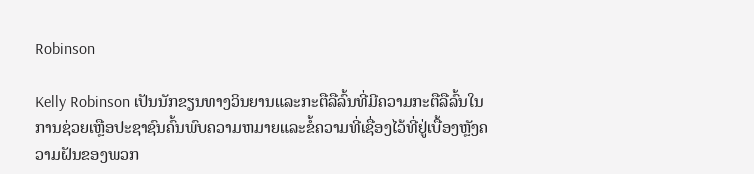Robinson

Kelly Robinson ເປັນນັກຂຽນທາງວິນຍານແລະກະຕືລືລົ້ນທີ່ມີຄວາມກະຕືລືລົ້ນໃນການຊ່ວຍເຫຼືອປະຊາຊົນຄົ້ນພົບຄວາມຫມາຍແລະຂໍ້ຄວາມທີ່ເຊື່ອງໄວ້ທີ່ຢູ່ເບື້ອງຫຼັງຄວາມຝັນຂອງພວກ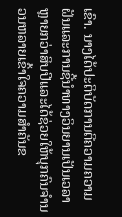ເຂົາ. ນາງໄດ້ປະຕິບັດການຕີຄວາມຄວາມຝັນແລະການຊີ້ນໍາທາງວິນຍານເປັນເວລາຫຼາຍກວ່າສິບປີແລະໄດ້ຊ່ວຍໃຫ້ບຸກຄົນຈໍານວນຫລາຍເຂົ້າໃຈຄວາມສໍາຄັນຂ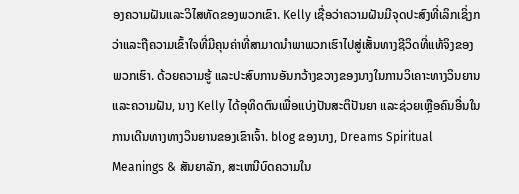ອງຄວາມຝັນແລະວິໄສທັດຂອງພວກເຂົາ. Kelly ເຊື່ອວ່າຄວາມຝັນມີຈຸດປະສົງທີ່ເລິກເຊິ່ງກວ່າແລະຖືຄວາມເຂົ້າໃຈທີ່ມີຄຸນຄ່າທີ່ສາມາດນໍາພາພວກເຮົາໄປສູ່ເສັ້ນທາງຊີວິດທີ່ແທ້ຈິງຂອງພວກເຮົາ. ດ້ວຍຄວາມຮູ້ ແລະປະສົບການອັນກວ້າງຂວາງຂອງນາງໃນການວິເຄາະທາງວິນຍານ ແລະຄວາມຝັນ, ນາງ Kelly ໄດ້ອຸທິດຕົນເພື່ອແບ່ງປັນສະຕິປັນຍາ ແລະຊ່ວຍເຫຼືອຄົນອື່ນໃນການເດີນທາງທາງວິນຍານຂອງເຂົາເຈົ້າ. blog ຂອງນາງ, Dreams Spiritual Meanings & ສັນຍາລັກ, ສະເຫນີບົດຄວາມໃນ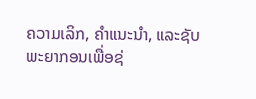ຄວາມເລິກ, ຄໍາແນະນໍາ, ແລະຊັບພະຍາກອນເພື່ອຊ່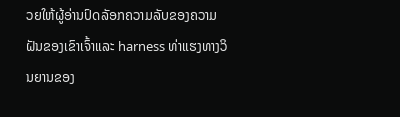ວຍໃຫ້ຜູ້ອ່ານປົດລັອກຄວາມລັບຂອງຄວາມຝັນຂອງເຂົາເຈົ້າແລະ harness ທ່າແຮງທາງວິນຍານຂອງ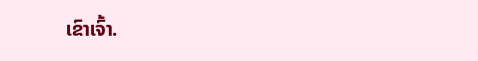ເຂົາເຈົ້າ.